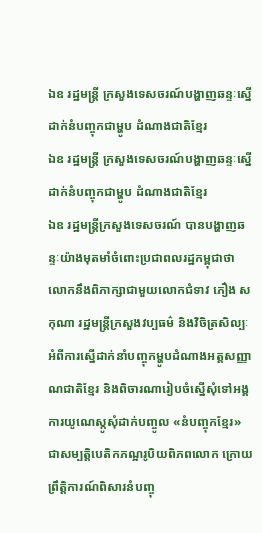ឯឧ រដ្ឋមន្ត្រី ក្រសួងទេសចរណ៍បង្ហាញឆន្ទៈស្នើដាក់នំបញ្ចុកជាម្ហូប ដំណាងជាតិខ្មែរ
ឯឧ រដ្ឋមន្ត្រី ក្រសួងទេសចរណ៍បង្ហាញឆន្ទៈស្នើដាក់នំបញ្ចុកជាម្ហូប ដំណាងជាតិខ្មែរ
ឯឧ រដ្ឋមន្ត្រីក្រសួងទេសចរណ៍ បានបង្ហាញឆន្ទៈយ៉ាងមុតមាំចំពោះប្រជាពលរដ្ឋកម្ពុជាថា លោកនឹងពិភាក្សាជាមួយលោកជំទាវ ភឿង សកុណា រដ្ឋមន្ត្រីក្រសួងវប្បធម៌ និងវិចិត្រសិល្បៈ អំពីការស្នើដាក់នាំបញ្ចុកម្ហូបដំណាងអត្តសញ្ញាណជាតិខ្មែរ និងពិចារណារៀបចំស្នើសុំទៅអង្គការយូណេស្កូសុំដាក់បញ្ចូល «នំបញ្ចុកខ្មែរ» ជាសម្បត្តិបេតិកភណ្អរូបិយពិភពលោក ក្រោយព្រឹត្តិការណ៍ពិសារនំបញ្ចុ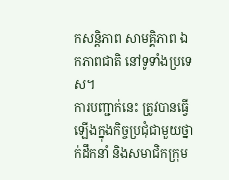កសន្តិភាព សាមគ្គិភាព ឯកភាពជាតិ នៅទូទាំងប្រទេស។
ការបញ្ជាក់នេះ ត្រូវបានធ្វើឡើងក្នុងកិច្ចប្រជុំជាមួយថ្នាក់ដឹកនាំ និងសមាជិកក្រុម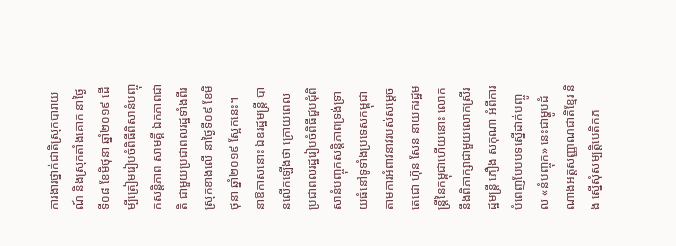ការងារថ្នាក់ជាតិស្រុកបារាយណ៍ និងស្រុកតាំងគោក នាថ្ងៃទី០៨ ខែមិថុនា ឆ្នាំ២០១៩ ដើម្បីត្រៀមរៀបចំពិធីពិសានំបញ្ចុកសន្តិភាព សាមគ្គី ឯកភាពជាតិ ជាមួយប្រជាពលរដ្ឋទាំងពីរស្រុកខាងលើ នាថ្ងៃទី០៩ ខែមិថុនា ឆ្នាំ២០១៩ ស្អែកនេះ។
នាឱកាសនោះ ឯឧរដ្ឋមន្ត្រី បានលើកឡើងថា ក្រោយពេលប្រជាពលរដ្ឋរៀបចំពិធីជួបជុំពិសានំបញ្ចុកសន្តិភាពទ្រង់ទ្រាយធំនៅទូទាំងប្រទេសកម្ពុជា តាមការអំពាវនាវរបស់សម្ដេចតេជោ ហ៊ុន សែន នាយករដ្ឋមន្ត្រីនៃកម្ពុជាហើយនោះ លោកនឹងពិភាក្សាជាមួយលោកស្រីរដ្ឋមន្ត្រី ភឿង សកុណា អំពីការបំពេញបែបបទស្នើដាក់បញ្ចូល «នំបញ្ចុក» នេះជាម្ហូបដំណាងអត្តសញ្ញាណជាតិខ្មែរ និង ស្នើសុំសម្បត្តិបេតិកភ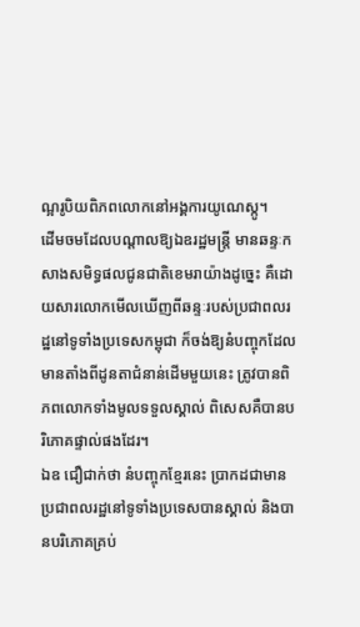ណ្អរូបិយពិភពលោកនៅអង្គការយូណេស្កូ។
ដើមចមដែលបណ្ដាលឱ្យឯឧរដ្ឋមន្ត្រី មានឆន្ទៈកសាងសមិទ្ធផលជូនជាតិខេមរាយ៉ាងដូច្នេះ គឺដោយសារលោកមើលឃើញពីឆន្ទៈរបស់ប្រជាពលរដ្ឋនៅទូទាំងប្រទេសកម្ពុជា ក៏ចង់ឱ្យនំបញ្ចុកដែលមានតាំងពីដូនតាជំនាន់ដើមមួយនេះ ត្រូវបានពិភពលោកទាំងមូលទទួលស្គាល់ ពិសេសគឺបានបរិភោគផ្ទាល់ផងដែរ។
ឯឧ ជឿជាក់ថា នំបញ្ចុកខ្មែរនេះ ប្រាកដជាមានប្រជាពលរដ្ឋនៅទូទាំងប្រទេសបានស្គាល់ និងបានបរិភោគគ្រប់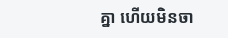គ្នា ហើយមិនចា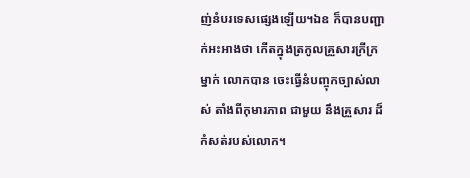ញ់នំបរទេសផ្សេងឡើយ។ឯឧ ក៏បានបញ្ជាក់អះអាងថា កើតក្នុងត្រកូលគ្រួសារក្រីក្រម្នាក់ លោកបាន ចេះធ្វើនំបញ្ចុកច្បាស់លាស់ តាំងពីកុមារភាព ជាមួយ នឹងគ្រួសារ ដ៏កំសត់របស់លោក។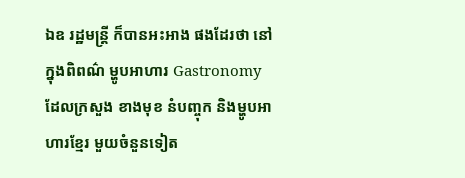ឯឧ រដ្ឋមន្ត្រី ក៏បានអះអាង ផងដែរថា នៅក្នុងពិពណ៌ ម្ហូបអាហារ Gastronomy ដែលក្រសួង ខាងមុខ នំបញ្ចុក និងម្ហូបអាហារខ្មែរ មួយចំនួនទៀត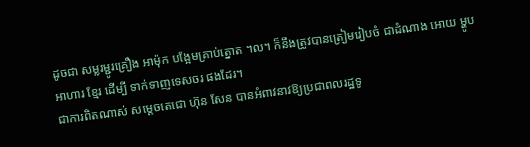ដូចជា សម្លរម្ជូរគ្រឿង អាម៉ុក បង្អែមគ្រាប់ត្នោត ។ល។ ក៏នឹងត្រូវបានត្រៀមរៀបចំ ជាដំណាង អោយ ម្ហូបអាហារ ខ្មែរ ដើម្បី ទាក់ទាញទេសចរ ផងដែរ។
ជាការពិតណាស់ សម្ដេចតេជោ ហ៊ុន សែន បានអំពាវនាវឱ្យប្រជាពលរដ្ឋទូ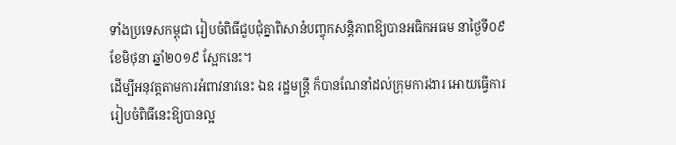ទាំងប្រទេសកម្ពុជា រៀបចំពិធីជួបជុំគ្នាពិសានំបញ្ចុកសន្តិភាពឱ្យបានអធិកអធម នាថ្ងៃទី០៩ ខែមិថុនា ឆ្នាំ២០១៩ ស្អែកនេះ។
ដើម្បីអនុវត្តតាមការអំពាវនាវនេះ ឯឧ រដ្ឋមន្ត្រី ក៏បានណែនាំដល់ក្រុមការងារ អោយធ្វើការរៀបចំពិធីនេះឱ្យបានល្អ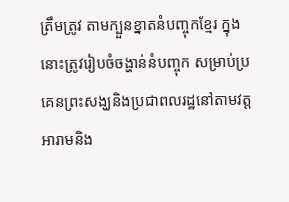ត្រឹមត្រូវ តាមក្បួនខ្នាតនំបញ្ចុកខ្មែរ ក្នុងនោះត្រូវរៀបចំចង្ហាន់នំបញ្ចុក សម្រាប់ប្រគេនព្រះសង្ឃនិងប្រជាពលរដ្ឋនៅតាមវត្តអារាមនិង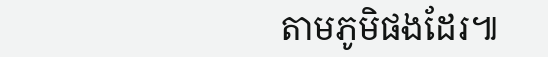តាមភូមិផងដែរ៕